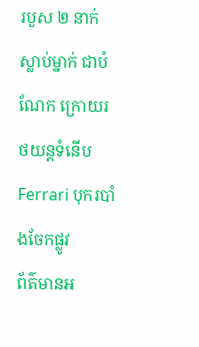របួស ២ នាក់ ស្លាប់ម្នាក់ ជាបំណែក ក្រោយរថយន្តទំនើប Ferrari បុករបាំងចែកផ្លូវ
ព័ត៌មានអ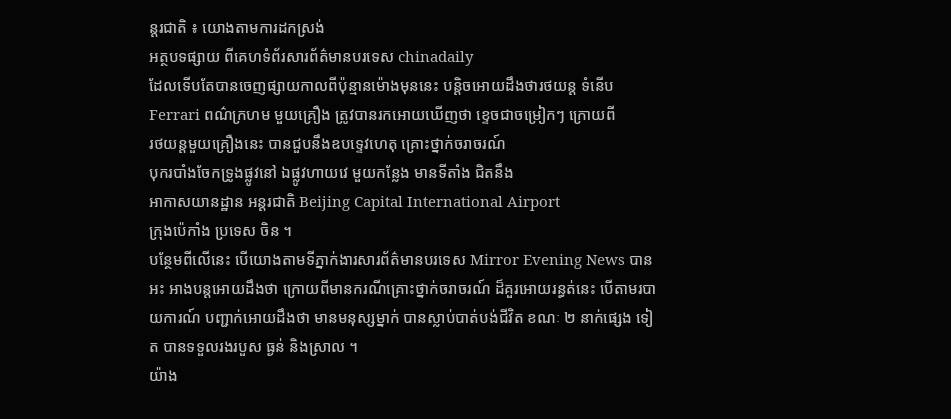ន្តរជាតិ ៖ យោងតាមការដកស្រង់
អត្ថបទផ្សាយ ពីគេហទំព័រសារព័ត៌មានបរទេស chinadaily
ដែលទើបតែបានចេញផ្សាយកាលពីប៉ុន្មានម៉ោងមុននេះ បន្តិចអោយដឹងថារថយន្ត ទំនើប
Ferrari ពណ៌ក្រហម មួយគ្រឿង ត្រូវបានរកអោយឃើញថា ខ្ទេចជាចម្រៀកៗ ក្រោយពី
រថយន្តមួយគ្រឿងនេះ បានជួបនឹងឧបទ្ទេវហេតុ គ្រោះថ្នាក់ចរាចរណ៍
បុករបាំងចែកទ្រូងផ្លូវនៅ ឯផ្លូវហាយវេ មួយកន្លែង មានទីតាំង ជិតនឹង
អាកាសយានដ្ឋាន អន្តរជាតិ Beijing Capital International Airport
ក្រុងប៉េកាំង ប្រទេស ចិន ។
បន្ថែមពីលើនេះ បើយោងតាមទីភ្នាក់ងារសារព័ត៌មានបរទេស Mirror Evening News បានអះ អាងបន្តអោយដឹងថា ក្រោយពីមានករណីគ្រោះថ្នាក់ចរាចរណ៍ ដ៏គួរអោយរន្ធត់នេះ បើតាមរបា យការណ៍ បញ្ជាក់អោយដឹងថា មានមនុស្សម្នាក់ បានស្លាប់បាត់បង់ជីវិត ខណៈ ២ នាក់ផ្សេង ទៀត បានទទួលរងរបួស ធ្ងន់ និងស្រាល ។
យ៉ាង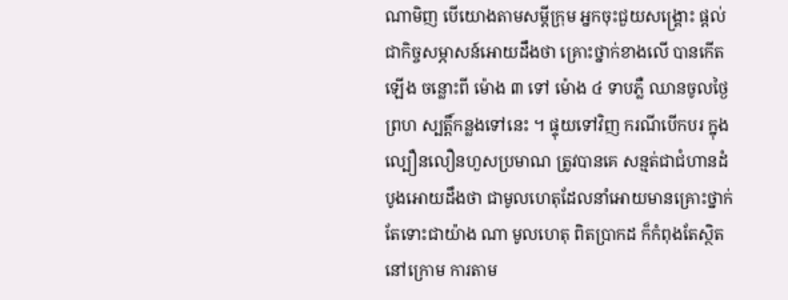ណាមិញ បើយោងតាមសម្តីក្រុម អ្នកចុះជួយសង្គ្រោះ ផ្តល់ជាកិច្ចសម្ភាសន៍អោយដឹងថា គ្រោះថ្នាក់ខាងលើ បានកើតឡើង ចន្លោះពី ម៉ោង ៣ ទៅ ម៉ោង ៤ ទាបភ្លឺ ឈានចូលថ្ងៃព្រហ ស្បត្តិ៍កន្លងទៅនេះ ។ ផ្ទុយទៅវិញ ករណីបើកបរ ក្នុងល្បឿនលឿនហួសប្រមាណ ត្រូវបានគេ សន្មត់ជាជំហានដំបូងអោយដឹងថា ជាមូលហេតុដែលនាំអោយមានគ្រោះថ្នាក់ តែទោះជាយ៉ាង ណា មូលហេតុ ពិតប្រាកដ ក៏កំពុងតែស្ថិតនៅក្រោម ការតាម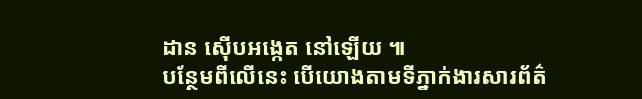ដាន ស៊ើបអង្កេត នៅឡើយ ៕
បន្ថែមពីលើនេះ បើយោងតាមទីភ្នាក់ងារសារព័ត៌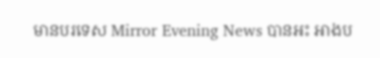មានបរទេស Mirror Evening News បានអះ អាងប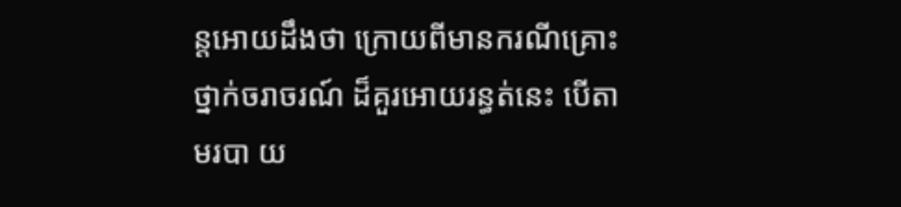ន្តអោយដឹងថា ក្រោយពីមានករណីគ្រោះថ្នាក់ចរាចរណ៍ ដ៏គួរអោយរន្ធត់នេះ បើតាមរបា យ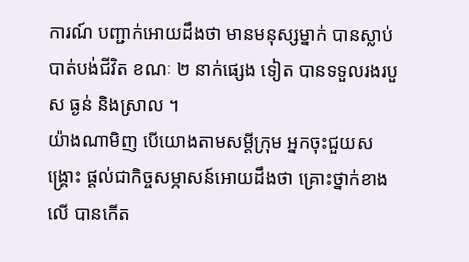ការណ៍ បញ្ជាក់អោយដឹងថា មានមនុស្សម្នាក់ បានស្លាប់បាត់បង់ជីវិត ខណៈ ២ នាក់ផ្សេង ទៀត បានទទួលរងរបួស ធ្ងន់ និងស្រាល ។
យ៉ាងណាមិញ បើយោងតាមសម្តីក្រុម អ្នកចុះជួយសង្គ្រោះ ផ្តល់ជាកិច្ចសម្ភាសន៍អោយដឹងថា គ្រោះថ្នាក់ខាងលើ បានកើត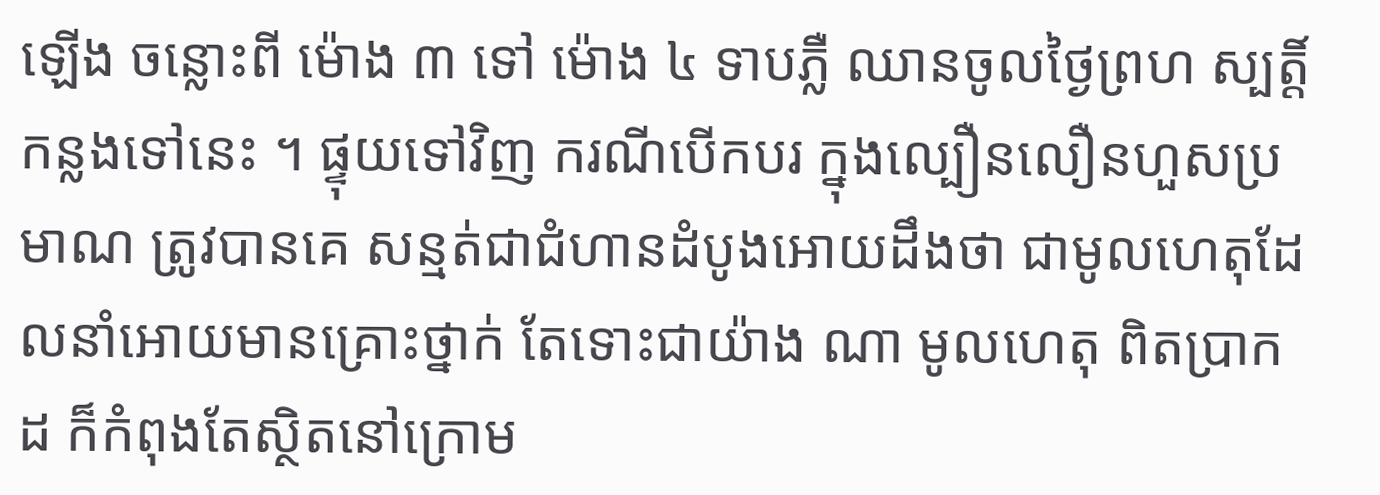ឡើង ចន្លោះពី ម៉ោង ៣ ទៅ ម៉ោង ៤ ទាបភ្លឺ ឈានចូលថ្ងៃព្រហ ស្បត្តិ៍កន្លងទៅនេះ ។ ផ្ទុយទៅវិញ ករណីបើកបរ ក្នុងល្បឿនលឿនហួសប្រមាណ ត្រូវបានគេ សន្មត់ជាជំហានដំបូងអោយដឹងថា ជាមូលហេតុដែលនាំអោយមានគ្រោះថ្នាក់ តែទោះជាយ៉ាង ណា មូលហេតុ ពិតប្រាកដ ក៏កំពុងតែស្ថិតនៅក្រោម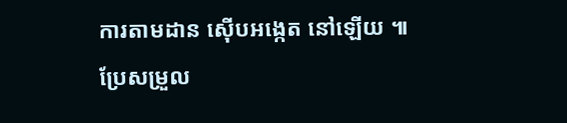ការតាមដាន ស៊ើបអង្កេត នៅឡើយ ៕
ប្រែសម្រួល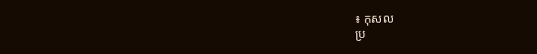៖ កុសល
ប្រ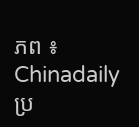ភព ៖ Chinadaily
ប្រ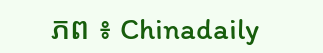ភព ៖ Chinadaily